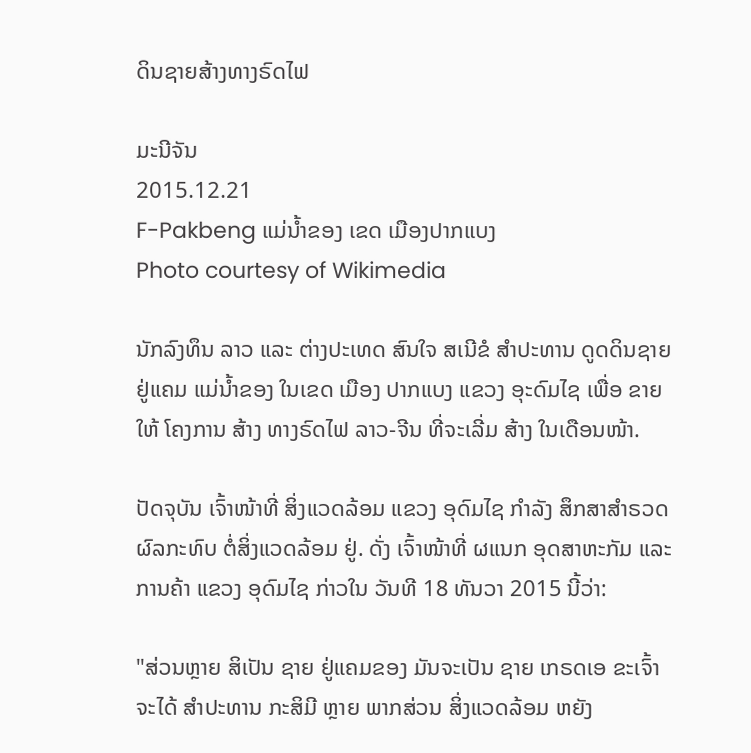ດິນຊາຍສ້າງທາງຣົດໄຟ

ມະນີຈັນ
2015.12.21
F-Pakbeng ແມ່ນໍ້າຂອງ ເຂດ ເມືອງປາກແບງ
Photo courtesy of Wikimedia

ນັກລົງທຶນ ລາວ ແລະ ຕ່າງປະເທດ ສົນໃຈ ສເນີຂໍ ສຳປະທານ ດູດດິນຊາຍ ຢູ່ແຄມ ແມ່ນ້ຳຂອງ ໃນເຂດ ເມືອງ ປາກແບງ ແຂວງ ອຸະດົມໄຊ ເພື່ອ ຂາຍໃຫ້ ໂຄງການ ສ້າງ ທາງຣົດໄຟ ລາວ-ຈີນ ທີ່ຈະເລີ່ມ ສ້າງ ໃນເດືອນໜ້າ.

ປັດຈຸບັນ ເຈົ້າໜ້າທີ່ ສິ່ງແວດລ້ອມ ແຂວງ ອຸດົມໄຊ ກຳລັງ ສຶກສາສໍາຣວດ ຜົລກະທົບ ຕໍ່ສິ່ງແວດລ້ອມ ຢູ່. ດັ່ງ ເຈົ້າໜ້າທີ່ ຜແນກ ອຸດສາຫະກັມ ແລະ ການຄ້າ ແຂວງ ອຸດົມໄຊ ກ່າວໃນ ວັນທີ 18 ທັນວາ 2015 ນີ້ວ່າ:

"ສ່ວນຫຼາຍ ສິເປັນ ຊາຍ ຢູ່ແຄມຂອງ ມັນຈະເປັນ ຊາຍ ເກຣດເອ ຂະເຈົ້າ ຈະໄດ້ ສຳປະທານ ກະສິມີ ຫຼາຍ ພາກສ່ວນ ສິ່ງແວດລ້ອມ ຫຍັງ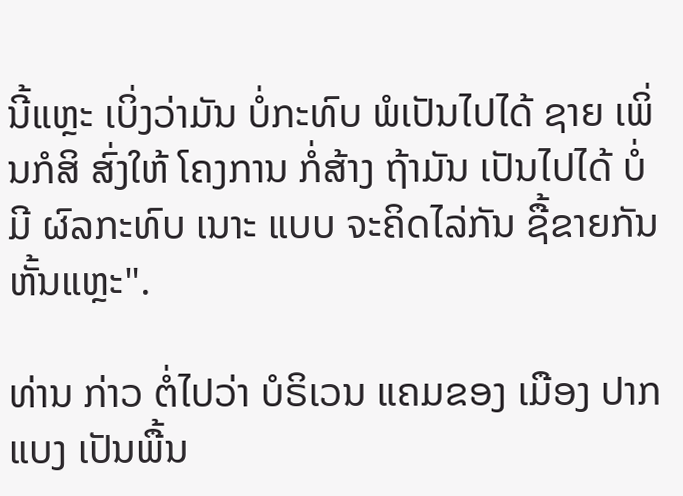ນີ້ແຫຼະ ເບິ່ງວ່າມັນ ບໍ່ກະທົບ ພໍເປັນໄປໄດ້ ຊາຍ ເພິ່ນກໍສິ ສົ່ງໃຫ້ ໂຄງການ ກໍ່ສ້າງ ຖ້າມັນ ເປັນໄປໄດ້ ບໍ່ມີ ຜົລກະທົບ ເນາະ ແບບ ຈະຄິດໄລ່ກັນ ຊື້ຂາຍກັນ ຫັ້ນແຫຼະ".

ທ່ານ ກ່າວ ຕໍ່ໄປວ່າ ບໍຣິເວນ ແຄມຂອງ ເມືອງ ປາກແບງ ເປັນພື້ນ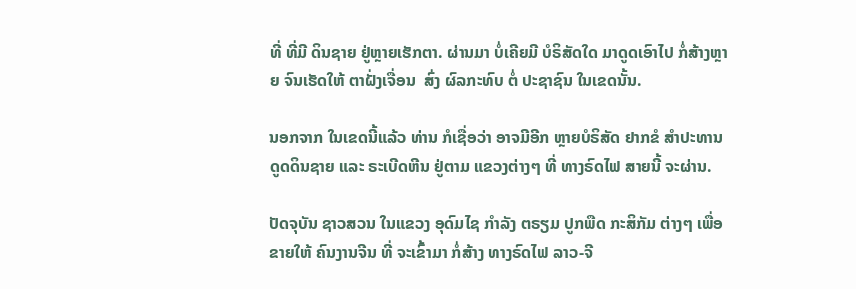ທີ່ ທີ່ມີ ດິນຊາຍ ຢູ່ຫຼາຍເຮັກຕາ. ຜ່ານມາ ບໍ່ເຄີຍມີ ບໍຣິສັດໃດ ມາດູດເອົາໄປ ກໍ່ສ້າງຫຼາຍ ຈົນເຮັດໃຫ້ ຕາຝັ່ງເຈື່ອນ  ສົ່ງ ຜົລກະທົບ ຕໍ່ ປະຊາຊົນ ໃນເຂດນັ້ນ.

ນອກຈາກ ໃນເຂດນີ້ແລ້ວ ທ່ານ ກໍເຊື່ອວ່າ ອາຈມີອີກ ຫຼາຍບໍຣິສັດ ຢາກຂໍ ສຳປະທານ ດູດດິນຊາຍ ແລະ ຣະເບີດຫີນ ຢູ່ຕາມ ແຂວງຕ່າງໆ ທີ່ ທາງຣົດໄຟ ສາຍນີ້ ຈະຜ່ານ.

ປັດຈຸບັນ ຊາວສວນ ໃນແຂວງ ອຸດົມໄຊ ກຳລັງ ຕຣຽມ ປູກພືດ ກະສິກັມ ຕ່າງໆ ເພື່ອຂາຍໃຫ້ ຄົນງານຈີນ ທີ່ ຈະເຂົ້າມາ ກໍ່ສ້າງ ທາງຣົດໄຟ ລາວ-ຈີ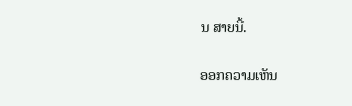ນ ສາຍນີ້.

ອອກຄວາມເຫັນ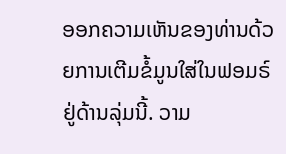ອອກຄວາມເຫັນຂອງທ່ານດ້ວຍການເຕີມຂໍ້ມູນໃສ່ໃນຟອມຣ໌ຢູ່ດ້ານລຸ່ມນີ້. ວາມ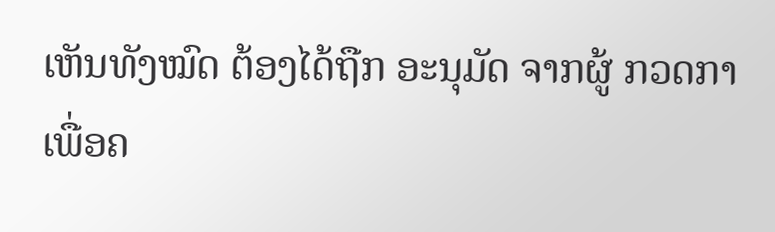ເຫັນທັງໝົດ ຕ້ອງໄດ້ຖືກ ອະນຸມັດ ຈາກຜູ້ ກວດກາ ເພື່ອຄ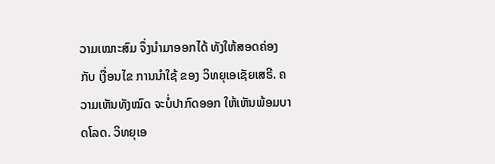ວາມເໝາະສົມ ຈຶ່ງນໍາມາອອກໄດ້ ທັງໃຫ້ສອດຄ່ອງ ກັບ ເງື່ອນໄຂ ການນຳໃຊ້ ຂອງ ວິທຍຸເອເຊັຍເສຣີ. ຄວາມເຫັນທັງໝົດ ຈະບໍ່ປາກົດອອກ ໃຫ້ເຫັນພ້ອມບາດໂລດ. ວິທຍຸເອ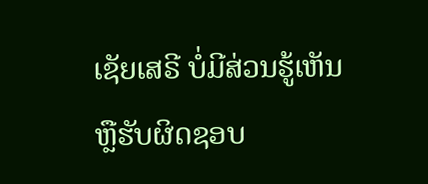ເຊັຍເສຣີ ບໍ່ມີສ່ວນຮູ້ເຫັນ ຫຼືຮັບຜິດຊອບ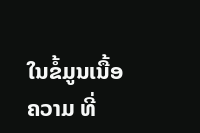ໃນຂໍ້ມູນເນື້ອຄວາມ ທີ່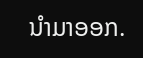ນໍາມາອອກ.